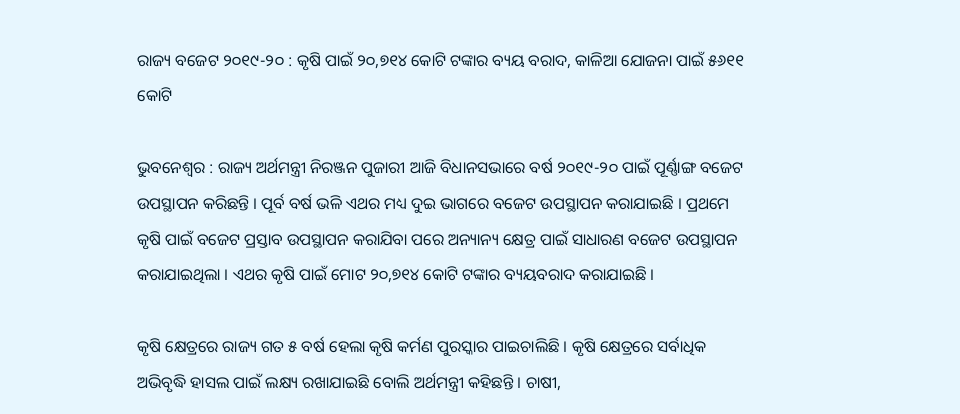ରାଜ୍ୟ ବଜେଟ ୨୦୧୯-୨୦ : କୃଷି ପାଇଁ ୨୦,୭୧୪ କୋଟି ଟଙ୍କାର ବ୍ୟୟ ବରାଦ, କାଳିଆ ଯୋଜନା ପାଇଁ ୫୬୧୧ କୋଟି

ଭୁବନେଶ୍ୱର : ରାଜ୍ୟ ଅର୍ଥମନ୍ତ୍ରୀ ନିରଞ୍ଜନ ପୁଜାରୀ ଆଜି ବିଧାନସଭାରେ ବର୍ଷ ୨୦୧୯-୨୦ ପାଇଁ ପୂର୍ଣ୍ଣାଙ୍ଗ ବଜେଟ ଉପସ୍ଥାପନ କରିଛନ୍ତି । ପୂର୍ବ ବର୍ଷ ଭଳି ଏଥର ମଧ୍ୟ ଦୁଇ ଭାଗରେ ବଜେଟ ଉପସ୍ଥାପନ କରାଯାଇଛି । ପ୍ରଥମେ କୃଷି ପାଇଁ ବଜେଟ ପ୍ରସ୍ତାବ ଉପସ୍ଥାପନ କରାଯିବା ପରେ ଅନ୍ୟାନ୍ୟ କ୍ଷେତ୍ର ପାଇଁ ସାଧାରଣ ବଜେଟ ଉପସ୍ଥାପନ କରାଯାଇଥିଲା । ଏଥର କୃଷି ପାଇଁ ମୋଟ ୨୦,୭୧୪ କୋଟି ଟଙ୍କାର ବ୍ୟୟବରାଦ କରାଯାଇଛି ।

କୃଷି କ୍ଷେତ୍ରରେ ରାଜ୍ୟ ଗତ ୫ ବର୍ଷ ହେଲା କୃଷି କର୍ମଣ ପୁରସ୍କାର ପାଇଚାଲିଛି । କୃଷି କ୍ଷେତ୍ରରେ ସର୍ବାଧିକ ଅଭିବୃଦ୍ଧି ହାସଲ ପାଇଁ ଲକ୍ଷ୍ୟ ରଖାଯାଇଛି ବୋଲି ଅର୍ଥମନ୍ତ୍ରୀ କହିଛନ୍ତି । ଚାଷୀ,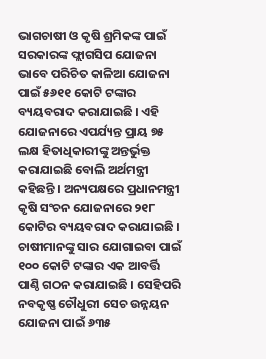ଭାଗଚାଷୀ ଓ କୃଷି ଶ୍ରମିକଙ୍କ ପାଇଁ ସରକାରଙ୍କ ଫ୍ଲାଗସିପ ଯୋଜନା ଭାବେ ପରିଚିତ କାଳିଆ ଯୋଜନା ପାଇଁ ୫୬୧୧ କୋଟି ଟଙ୍କାର ବ୍ୟୟବରାଦ କରାଯାଇଛି । ଏହି ଯୋଜନାରେ ଏପର୍ଯ୍ୟନ୍ତ ପ୍ରାୟ ୭୫ ଲକ୍ଷ ହିତାଧିକାରୀଙ୍କୁ ଅନ୍ତର୍ଭୁକ୍ତ କରାଯାଇଛି ବୋଲି ଅର୍ଥମନ୍ତ୍ରୀ କହିଛନ୍ତି । ଅନ୍ୟପକ୍ଷରେ ପ୍ରଧାନମନ୍ତ୍ରୀ କୃଷି ସଂଚନ ଯୋଜନାରେ ୨୧୮ କୋଟିର ବ୍ୟୟବରାଦ କରାଯାଇଛି । ଚାଷୀମାନଙ୍କୁ ସାର ଯୋଗାଇବା ପାଇଁ ୧୦୦ କୋଟି ଟଙ୍କାର ଏକ ଆବର୍ତ୍ତି ପାଣ୍ଠି ଗଠନ କରାଯାଇଛି । ସେହିପରି ନବକୃଷ୍ଣ ଚୌଧୁରୀ ସେଚ ଉନ୍ନୟନ ଯୋଜନା ପାଇଁ ୬୩୫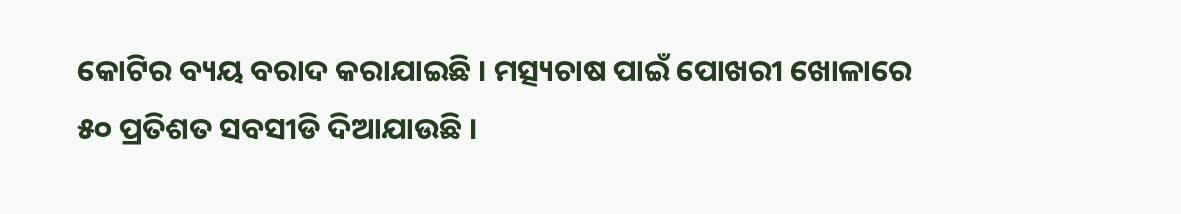କୋଟିର ବ୍ୟୟ ବରାଦ କରାଯାଇଛି । ମତ୍ସ୍ୟଚାଷ ପାଇଁ ପୋଖରୀ ଖୋଳାରେ ୫୦ ପ୍ରତିଶତ ସବସୀଡି ଦିଆଯାଉଛି ।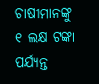ଚାଷୀମାନଙ୍କୁ ୧ ଲକ୍ଷ ଟଙ୍କା ପର୍ଯ୍ୟନ୍ତ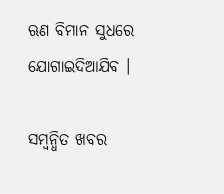ଋଣ ବିମାନ ସୁଧରେ ଯୋଗାଇଦିଆଯିବ ।

ସମ୍ବନ୍ଧିତ ଖବର